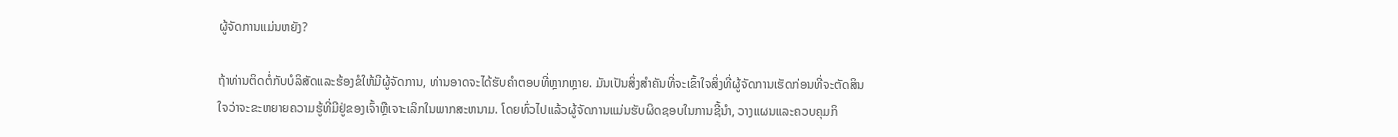ຜູ້ຈັດການແມ່ນຫຍັງ?

ຖ້າທ່ານຕິດຕໍ່ກັບບໍລິສັດແລະຮ້ອງຂໍໃຫ້ມີຜູ້ຈັດການ, ທ່ານອາດຈະໄດ້ຮັບຄໍາຕອບທີ່ຫຼາກຫຼາຍ. ມັນເປັນສິ່ງສໍາຄັນທີ່ຈະເຂົ້າໃຈສິ່ງທີ່ຜູ້ຈັດການເຮັດກ່ອນທີ່ຈະຕັດສິນໃຈວ່າຈະຂະຫຍາຍຄວາມຮູ້ທີ່ມີຢູ່ຂອງເຈົ້າຫຼືເຈາະເລິກໃນພາກສະຫນາມ. ໂດຍທົ່ວໄປແລ້ວຜູ້ຈັດການແມ່ນຮັບຜິດຊອບໃນການຊີ້ນໍາ, ວາງແຜນແລະຄວບຄຸມກິ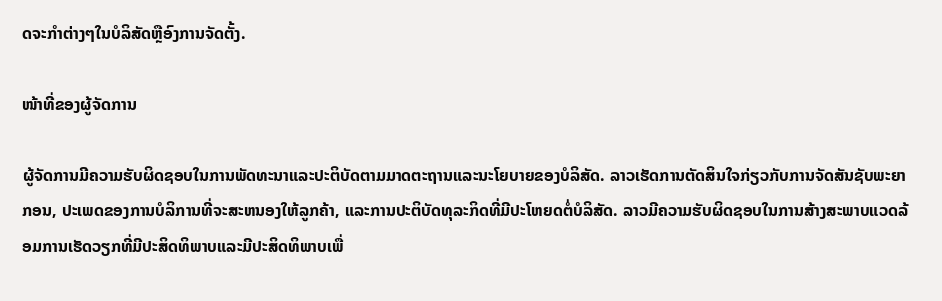ດຈະກໍາຕ່າງໆໃນບໍລິສັດຫຼືອົງການຈັດຕັ້ງ.

ໜ້າທີ່ຂອງຜູ້ຈັດການ

ຜູ້ຈັດການມີຄວາມຮັບຜິດຊອບໃນການພັດທະນາແລະປະຕິບັດຕາມມາດຕະຖານແລະນະໂຍບາຍຂອງບໍລິສັດ. ລາວເຮັດການຕັດສິນໃຈກ່ຽວກັບການຈັດສັນຊັບພະຍາກອນ, ປະເພດຂອງການບໍລິການທີ່ຈະສະຫນອງໃຫ້ລູກຄ້າ, ແລະການປະຕິບັດທຸລະກິດທີ່ມີປະໂຫຍດຕໍ່ບໍລິສັດ. ລາວມີຄວາມຮັບຜິດຊອບໃນການສ້າງສະພາບແວດລ້ອມການເຮັດວຽກທີ່ມີປະສິດທິພາບແລະມີປະສິດທິພາບເພື່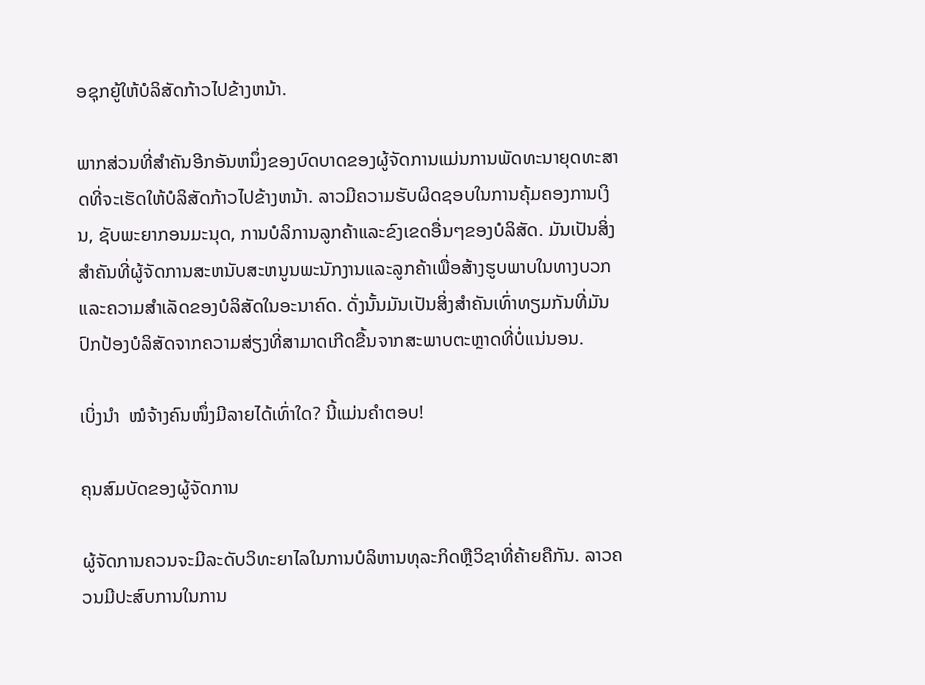ອຊຸກຍູ້ໃຫ້ບໍລິສັດກ້າວໄປຂ້າງຫນ້າ.

ພາກສ່ວນທີ່ສໍາຄັນອີກອັນຫນຶ່ງຂອງບົດບາດຂອງຜູ້ຈັດການແມ່ນການພັດທະນາຍຸດທະສາດທີ່ຈະເຮັດໃຫ້ບໍລິສັດກ້າວໄປຂ້າງຫນ້າ. ລາວມີຄວາມຮັບຜິດຊອບໃນການຄຸ້ມຄອງການເງິນ, ຊັບພະຍາກອນມະນຸດ, ການບໍລິການລູກຄ້າແລະຂົງເຂດອື່ນໆຂອງບໍລິສັດ. ມັນເປັນສິ່ງສໍາຄັນທີ່ຜູ້ຈັດການສະຫນັບສະຫນູນພະນັກງານແລະລູກຄ້າເພື່ອສ້າງຮູບພາບໃນທາງບວກແລະຄວາມສໍາເລັດຂອງບໍລິສັດໃນອະນາຄົດ. ດັ່ງນັ້ນມັນເປັນສິ່ງສໍາຄັນເທົ່າທຽມກັນທີ່ມັນປົກປ້ອງບໍລິສັດຈາກຄວາມສ່ຽງທີ່ສາມາດເກີດຂື້ນຈາກສະພາບຕະຫຼາດທີ່ບໍ່ແນ່ນອນ.

ເບິ່ງນຳ  ໝໍຈ້າງຄົນໜຶ່ງມີລາຍໄດ້ເທົ່າໃດ? ນີ້ແມ່ນຄໍາຕອບ!

ຄຸນສົມບັດຂອງຜູ້ຈັດການ

ຜູ້ຈັດການຄວນຈະມີລະດັບວິທະຍາໄລໃນການບໍລິຫານທຸລະກິດຫຼືວິຊາທີ່ຄ້າຍຄືກັນ. ລາວຄວນມີປະສົບການໃນການ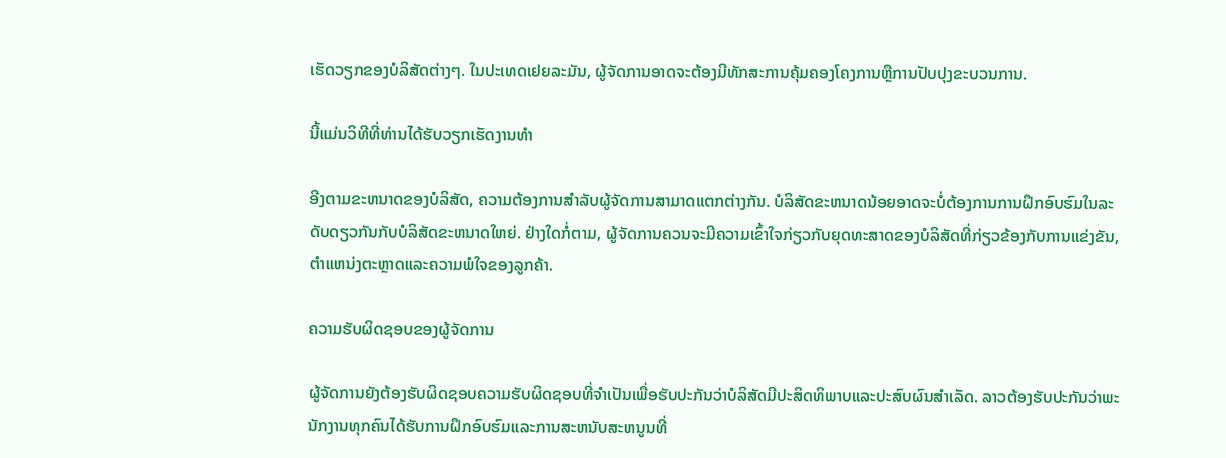ເຮັດວຽກຂອງບໍລິສັດຕ່າງໆ. ໃນປະເທດເຢຍລະມັນ, ຜູ້ຈັດການອາດຈະຕ້ອງມີທັກສະການຄຸ້ມຄອງໂຄງການຫຼືການປັບປຸງຂະບວນການ.

ນີ້ແມ່ນວິທີທີ່ທ່ານໄດ້ຮັບວຽກເຮັດງານທໍາ

ອີງຕາມຂະຫນາດຂອງບໍລິສັດ, ຄວາມຕ້ອງການສໍາລັບຜູ້ຈັດການສາມາດແຕກຕ່າງກັນ. ບໍລິສັດຂະຫນາດນ້ອຍອາດຈະບໍ່ຕ້ອງການການຝຶກອົບຮົມໃນລະດັບດຽວກັນກັບບໍລິສັດຂະຫນາດໃຫຍ່. ຢ່າງໃດກໍ່ຕາມ, ຜູ້ຈັດການຄວນຈະມີຄວາມເຂົ້າໃຈກ່ຽວກັບຍຸດທະສາດຂອງບໍລິສັດທີ່ກ່ຽວຂ້ອງກັບການແຂ່ງຂັນ, ຕໍາແຫນ່ງຕະຫຼາດແລະຄວາມພໍໃຈຂອງລູກຄ້າ.

ຄວາມຮັບຜິດຊອບຂອງຜູ້ຈັດການ

ຜູ້ຈັດການຍັງຕ້ອງຮັບຜິດຊອບຄວາມຮັບຜິດຊອບທີ່ຈໍາເປັນເພື່ອຮັບປະກັນວ່າບໍລິສັດມີປະສິດທິພາບແລະປະສົບຜົນສໍາເລັດ. ລາວຕ້ອງຮັບປະກັນວ່າພະນັກງານທຸກຄົນໄດ້ຮັບການຝຶກອົບຮົມແລະການສະຫນັບສະຫນູນທີ່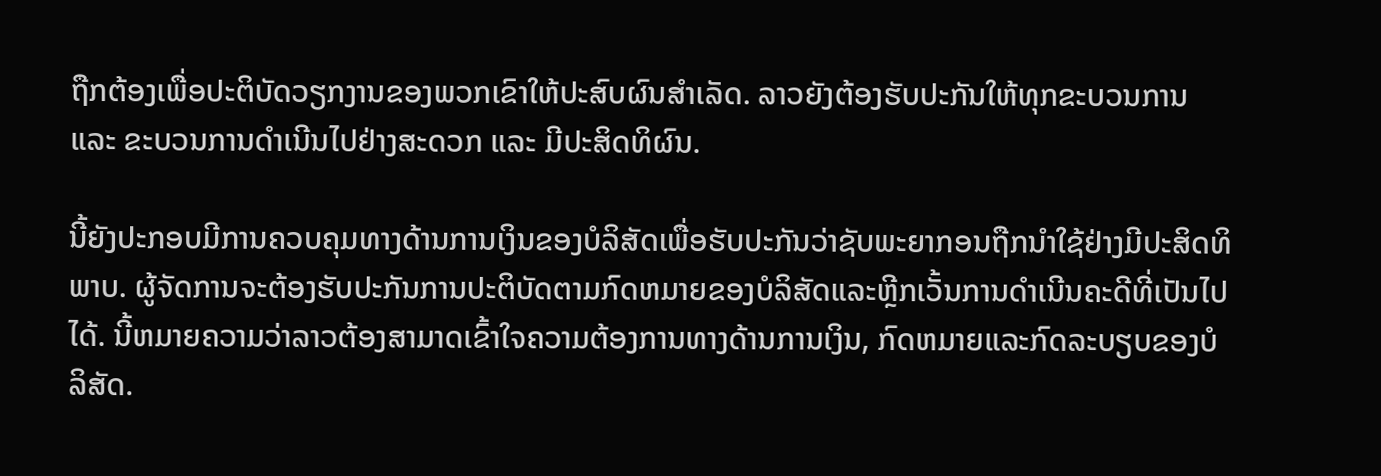ຖືກຕ້ອງເພື່ອປະຕິບັດວຽກງານຂອງພວກເຂົາໃຫ້ປະສົບຜົນສໍາເລັດ. ລາວຍັງຕ້ອງຮັບປະກັນໃຫ້ທຸກຂະບວນການ ແລະ ຂະບວນການດຳເນີນໄປຢ່າງສະດວກ ແລະ ມີປະສິດທິຜົນ.

ນີ້ຍັງປະກອບມີການຄວບຄຸມທາງດ້ານການເງິນຂອງບໍລິສັດເພື່ອຮັບປະກັນວ່າຊັບພະຍາກອນຖືກນໍາໃຊ້ຢ່າງມີປະສິດທິພາບ. ຜູ້ຈັດການຈະຕ້ອງຮັບປະກັນການປະຕິບັດຕາມກົດຫມາຍຂອງບໍລິສັດແລະຫຼີກເວັ້ນການດໍາເນີນຄະດີທີ່ເປັນໄປໄດ້. ນີ້ຫມາຍຄວາມວ່າລາວຕ້ອງສາມາດເຂົ້າໃຈຄວາມຕ້ອງການທາງດ້ານການເງິນ, ກົດຫມາຍແລະກົດລະບຽບຂອງບໍລິສັດ.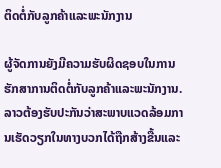ຕິດຕໍ່ກັບລູກຄ້າແລະພະນັກງານ

ຜູ້ຈັດການຍັງມີຄວາມຮັບຜິດຊອບໃນການຮັກສາການຕິດຕໍ່ກັບລູກຄ້າແລະພະນັກງານ. ລາວຕ້ອງຮັບປະກັນວ່າສະພາບແວດລ້ອມການເຮັດວຽກໃນທາງບວກໄດ້ຖືກສ້າງຂື້ນແລະ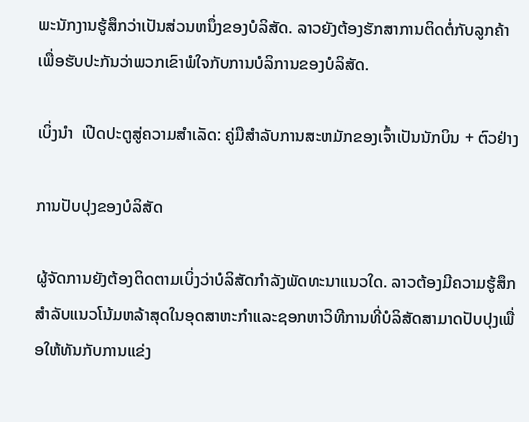ພະນັກງານຮູ້ສຶກວ່າເປັນສ່ວນຫນຶ່ງຂອງບໍລິສັດ. ລາວຍັງຕ້ອງຮັກສາການຕິດຕໍ່ກັບລູກຄ້າເພື່ອຮັບປະກັນວ່າພວກເຂົາພໍໃຈກັບການບໍລິການຂອງບໍລິສັດ.

ເບິ່ງນຳ  ເປີດປະຕູສູ່ຄວາມສໍາເລັດ: ຄູ່ມືສໍາລັບການສະຫມັກຂອງເຈົ້າເປັນນັກບິນ + ຕົວຢ່າງ

ການປັບປຸງຂອງບໍລິສັດ

ຜູ້ຈັດການຍັງຕ້ອງຕິດຕາມເບິ່ງວ່າບໍລິສັດກໍາລັງພັດທະນາແນວໃດ. ລາວຕ້ອງມີຄວາມຮູ້ສຶກສໍາລັບແນວໂນ້ມຫລ້າສຸດໃນອຸດສາຫະກໍາແລະຊອກຫາວິທີການທີ່ບໍລິສັດສາມາດປັບປຸງເພື່ອໃຫ້ທັນກັບການແຂ່ງ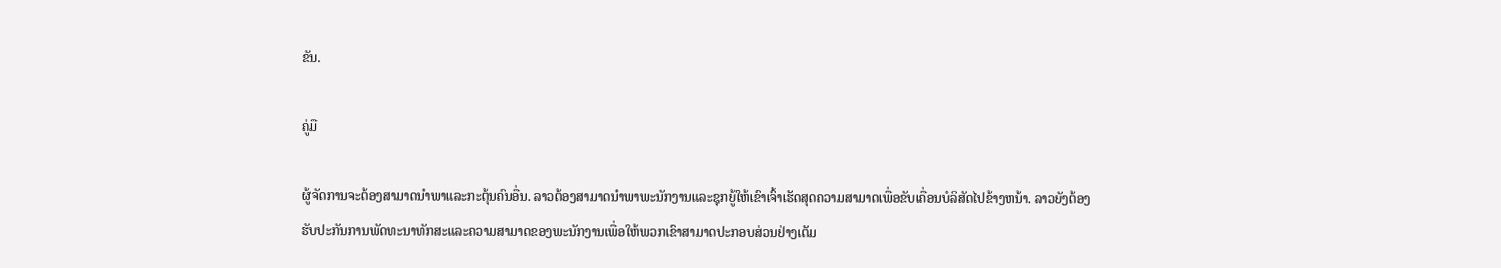ຂັນ.

ຄູ່ມື

ຜູ້ຈັດການຈະຕ້ອງສາມາດນໍາພາແລະກະຕຸ້ນຄົນອື່ນ. ລາວຕ້ອງສາມາດນໍາພາພະນັກງານແລະຊຸກຍູ້ໃຫ້ເຂົາເຈົ້າເຮັດສຸດຄວາມສາມາດເພື່ອຂັບເຄື່ອນບໍລິສັດໄປຂ້າງຫນ້າ. ລາວຍັງຕ້ອງຮັບປະກັນການພັດທະນາທັກສະແລະຄວາມສາມາດຂອງພະນັກງານເພື່ອໃຫ້ພວກເຂົາສາມາດປະກອບສ່ວນຢ່າງເຕັມ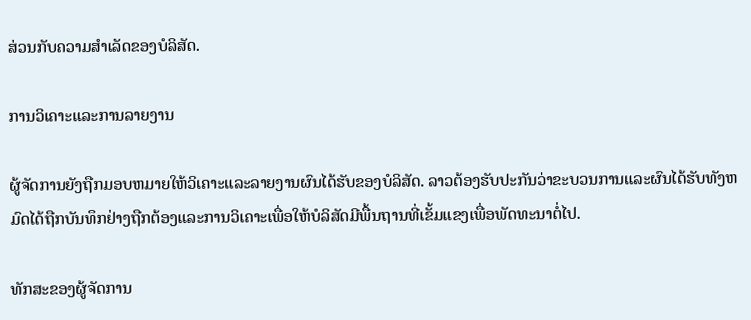ສ່ວນກັບຄວາມສໍາເລັດຂອງບໍລິສັດ.

ການວິເຄາະແລະການລາຍງານ

ຜູ້ຈັດການຍັງຖືກມອບຫມາຍໃຫ້ວິເຄາະແລະລາຍງານຜົນໄດ້ຮັບຂອງບໍລິສັດ. ລາວຕ້ອງຮັບປະກັນວ່າຂະບວນການແລະຜົນໄດ້ຮັບທັງຫມົດໄດ້ຖືກບັນທຶກຢ່າງຖືກຕ້ອງແລະການວິເຄາະເພື່ອໃຫ້ບໍລິສັດມີພື້ນຖານທີ່ເຂັ້ມແຂງເພື່ອພັດທະນາຕໍ່ໄປ.

ທັກສະຂອງຜູ້ຈັດການ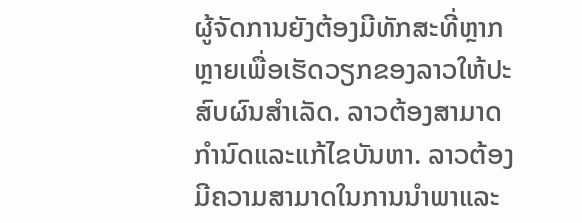ຜູ້ຈັດການຍັງຕ້ອງມີທັກສະທີ່ຫຼາກຫຼາຍເພື່ອເຮັດວຽກຂອງລາວໃຫ້ປະສົບຜົນສໍາເລັດ. ລາວຕ້ອງສາມາດກໍານົດແລະແກ້ໄຂບັນຫາ. ລາວຕ້ອງມີຄວາມສາມາດໃນການນໍາພາແລະ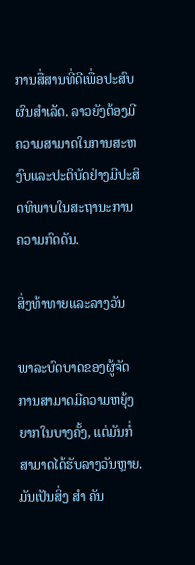ການສື່ສານທີ່ດີເພື່ອປະສົບຜົນສໍາເລັດ. ລາວຍັງຕ້ອງມີຄວາມສາມາດໃນການສະຫງົບແລະປະຕິບັດຢ່າງມີປະສິດທິພາບໃນສະຖານະການຄວາມກົດດັນ.

ສິ່ງທ້າທາຍແລະລາງວັນ

ພາລະບົດບາດຂອງຜູ້ຈັດການສາມາດມີຄວາມຫຍຸ້ງຍາກໃນບາງຄັ້ງ, ແຕ່ມັນກໍ່ສາມາດໄດ້ຮັບລາງວັນຫຼາຍ. ມັນເປັນສິ່ງ ສຳ ຄັນ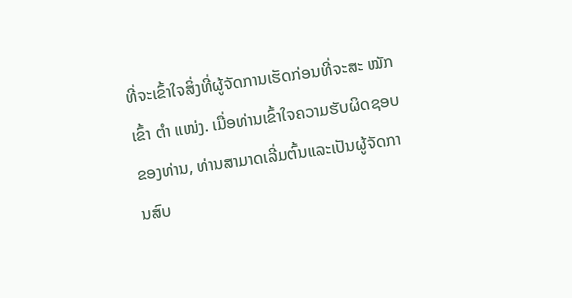ທີ່ຈະເຂົ້າໃຈສິ່ງທີ່ຜູ້ຈັດການເຮັດກ່ອນທີ່ຈະສະ ໝັກ ເຂົ້າ ຕຳ ແໜ່ງ. ເມື່ອທ່ານເຂົ້າໃຈຄວາມຮັບຜິດຊອບຂອງທ່ານ, ທ່ານສາມາດເລີ່ມຕົ້ນແລະເປັນຜູ້ຈັດການສົບ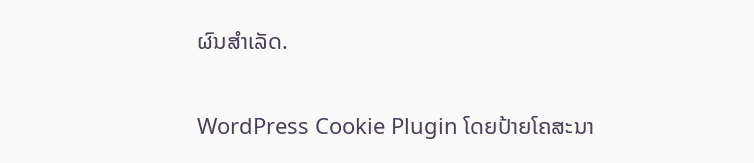ຜົນສໍາເລັດ.

WordPress Cookie Plugin ໂດຍປ້າຍໂຄສະນາ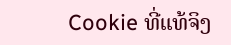Cookie ທີ່ແທ້ຈິງ